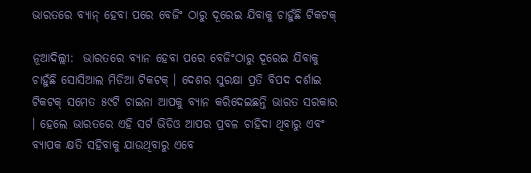ଭାରତରେ ବ୍ୟାନ୍ ହେବା ପରେ ବେଜିଂ ଠାରୁ ଦୂରେଇ ଯିବାକୁ ଚାହୁଁଛି ଟିକଟକ୍

ନୂଆଦିଲ୍ଲୀ:  ଭାରତରେ ବ୍ୟାନ ହେବା ପରେ ବେଜିଂଠାରୁ ଦୂରେଇ ଯିବାକୁ ଚାହୁଁଛି ସୋସିଆଲ ମିଡିଆ ଟିକଟକ୍ । ଦେଶର ସୁରକ୍ଷା ପ୍ରତି ବିପଦ ଦର୍ଶାଇ ଟିକଟକ୍ ସମେତ ୫୯ଟି ଚାଇନା ଆପକୁ ବ୍ୟାନ କରିଦେଇଛନ୍ତି ଭାରତ ସରକାର । ହେଲେ ଭାରତରେ ଏହି ସର୍ଟ ଭିଡିଓ ଆପର ପ୍ରବଳ ଚାହିଦା ଥିବାରୁ ଏବଂ ବ୍ୟାପକ କ୍ଷତି ସହିବାକୁ ଯାଉଥିବାରୁ ଏବେ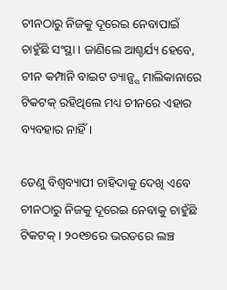ଚୀନଠାରୁ ନିଜକୁ ଦୂରେଇ ନେବାପାଇଁ ଚାହୁଁଛି ସଂସ୍ଥା । ଜାଣିଲେ ଆଶ୍ଚର୍ଯ୍ୟ ହେବେ, ଚୀନ କମ୍ପାନି ବାଇଟ ଡ୍ୟାନ୍ସ୍ସ ମାଲିକାନାରେ ଟିକଟକ୍ ରହିଥିଲେ ମଧ୍ୟ ଚୀନରେ ଏହାର ବ୍ୟବହାର ନାହିଁ ।

ତେଣୁ ବିଶ୍ୱବ୍ୟାପୀ ଚାହିଦାକୁ ଦେଖି ଏବେ ଚୀନଠାରୁ ନିଜକୁ ଦୂରେଇ ନେବାକୁ ଚାହୁଁଛି ଟିକଟକ୍ । ୨୦୧୭ରେ ଭରତରେ ଲଞ୍ଚ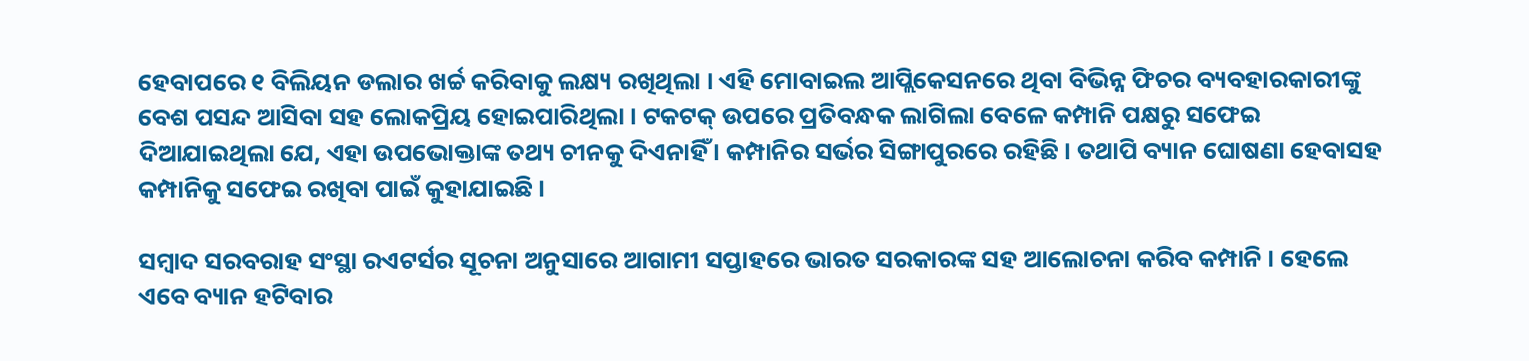ହେବାପରେ ୧ ବିଲିୟନ ଡଲାର ଖର୍ଚ୍ଚ କରିବାକୁ ଲକ୍ଷ୍ୟ ରଖିଥିଲା । ଏହି ମୋବାଇଲ ଆପ୍ଲିକେସନରେ ଥିବା ବିଭିନ୍ନ ଫିଚର ବ୍ୟବହାରକାରୀଙ୍କୁ ବେଶ ପସନ୍ଦ ଆସିବା ସହ ଲୋକପ୍ରିୟ ହୋଇପାରିଥିଲା । ଟକଟକ୍ ଉପରେ ପ୍ରତିବନ୍ଧକ ଲାଗିଲା ବେଳେ କମ୍ପାନି ପକ୍ଷରୁ ସଫେଇ ଦିଆଯାଇଥିଲା ଯେ, ଏହା ଉପଭୋକ୍ତାଙ୍କ ତଥ୍ୟ ଚୀନକୁ ଦିଏନାହିଁ । କମ୍ପାନିର ସର୍ଭର ସିଙ୍ଗାପୁରରେ ରହିଛି । ତଥାପି ବ୍ୟାନ ଘୋଷଣା ହେବାସହ କମ୍ପାନିକୁ ସଫେଇ ରଖିବା ପାଇଁ କୁହାଯାଇଛି ।

ସମ୍ବାଦ ସରବରାହ ସଂସ୍ଥା ରଏଟର୍ସର ସୂଚନା ଅନୁସାରେ ଆଗାମୀ ସପ୍ତାହରେ ଭାରତ ସରକାରଙ୍କ ସହ ଆଲୋଚନା କରିବ କମ୍ପାନି । ହେଲେ ଏବେ ବ୍ୟାନ ହଟିବାର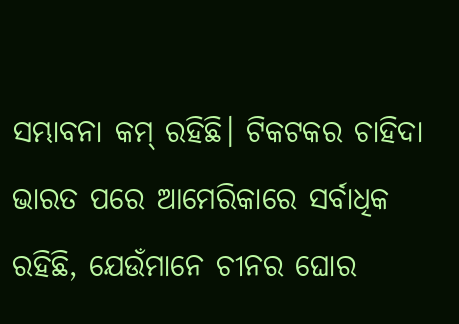ସମ୍ଭାବନା କମ୍ ରହିଛି। ଟିକଟକର ଚାହିଦା ଭାରତ ପରେ ଆମେରିକାରେ ସର୍ବାଧିକ ରହିଛି, ଯେଉଁମାନେ ଚୀନର ଘୋର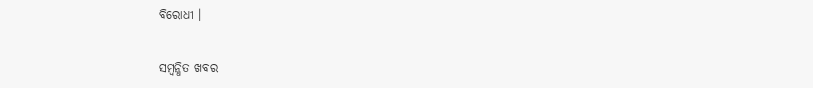ବିରୋଧୀ ।

ସମ୍ବନ୍ଧିତ ଖବର